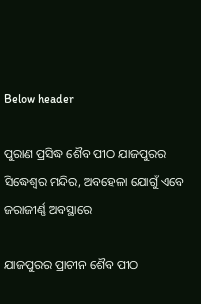Below header

ପୁରାଣ ପ୍ରସିଦ୍ଧ ଶୈବ ପୀଠ ଯାଜପୁରର ସିଦ୍ଧେଶ୍ୱର ମନ୍ଦିର, ଅବହେଳା ଯୋଗୁଁ ଏବେ ଜରାଜୀର୍ଣ୍ଣ ଅବସ୍ଥାରେ

ଯାଜପୁରର ପ୍ରାଚୀନ ଶୈବ ପୀଠ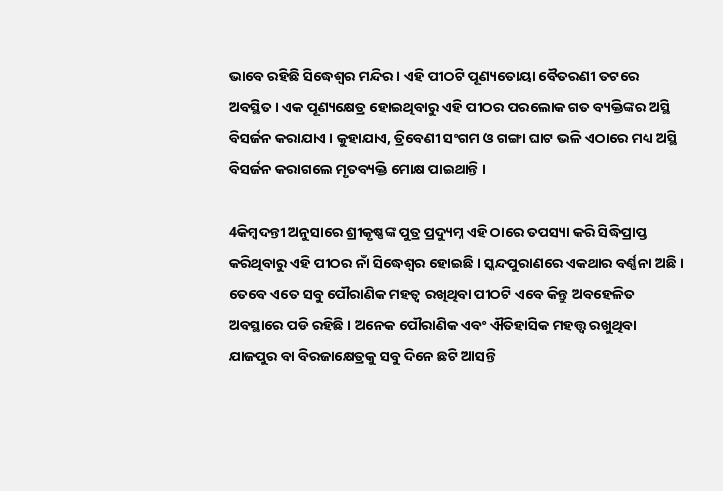ଭାବେ ରହିଛି ସିଦ୍ଧେଶ୍ୱର ମନ୍ଦିର । ଏହି ପୀଠଟି ପୂଣ୍ୟତୋୟା ବୈତରଣୀ ତଟରେ ଅବସ୍ଥିତ । ଏକ ପୂଣ୍ୟକ୍ଷେତ୍ର ହୋଇଥିବାରୁ ଏହି ପୀଠର ପରଲୋକ ଗତ ବ୍ୟକ୍ତିଙ୍କର ଅସ୍ଥି ବିସର୍ଜନ କରାଯାଏ । କୁହାଯାଏ, ତ୍ରିବେଣୀ ସଂଗମ ଓ ଗଙ୍ଗା ଘାଟ ଭଳି ଏଠାରେ ମଧ୍ୟ ଅସ୍ଥି ବିସର୍ଜନ କରାଗଲେ ମୃତବ୍ୟକ୍ତି ମୋକ୍ଷ ପାଇଥାନ୍ତି ।

4କିମ୍ବଦନ୍ତୀ ଅନୁସାରେ ଶ୍ରୀକୃଷ୍ଣଙ୍କ ପୁତ୍ର ପ୍ରଦ୍ୟୁମ୍ନ ଏହି ଠାରେ ତପସ୍ୟା କରି ସିଦ୍ଧିପ୍ରାପ୍ତ କରିଥିବାରୁ ଏହି ପୀଠର ନାଁ ସିଦ୍ଧେଶ୍ୱର ହୋଇଛି । ସ୍କନ୍ଦପୁରାଣରେ ଏକଥାର ବର୍ଣ୍ଣନା ଅଛି ।
ତେବେ ଏତେ ସବୁ ପୌରାଣିକ ମହତ୍ୱ ରଖିଥିବା ପୀଠଟି ଏବେ କିନ୍ତୁ ଅବହେଳିତ ଅବସ୍ଥାରେ ପଡି ରହିଛି । ଅନେକ ପୌରାଣିକ ଏବଂ ଐତିହାସିକ ମହତ୍ତ୍ୱ ରଖୁଥିବା ଯାଜପୁର ବା ବିରଜାକ୍ଷେତ୍ରକୁ ସବୁ ଦିନେ ଛଟି ଆସନ୍ତି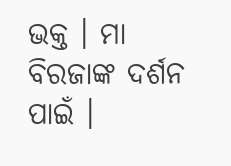ଭକ୍ତ । ମା ବିରଜାଙ୍କ ଦର୍ଶନ ପାଇଁ ।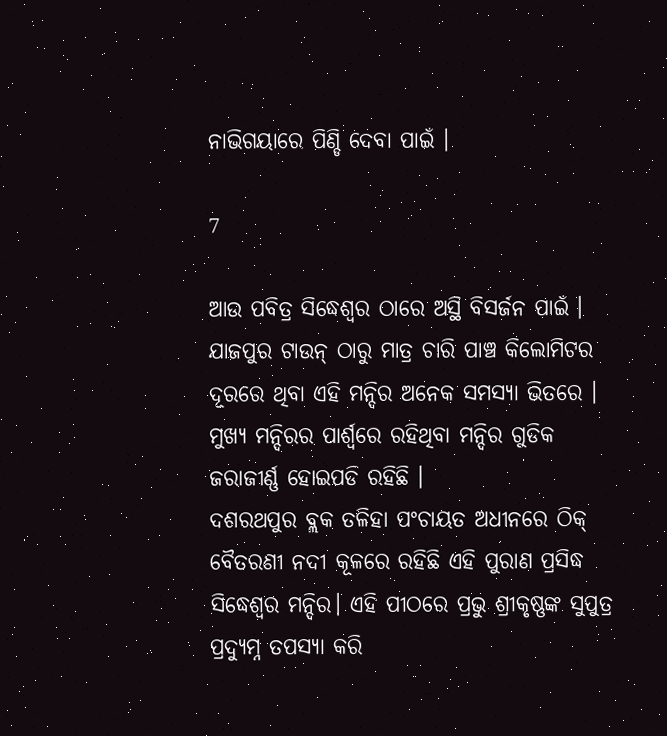ନାଭିଗୟାରେ ପିଣ୍ଡି ଦେବା ପାଇଁ ।

7

ଆଉ ପବିତ୍ର ସିଦ୍ଧେଶ୍ୱର ଠାରେ ଅସ୍ଥି ବିସର୍ଜନ ପାଇଁ । ଯାଜପୁର ଟାଉନ୍‌ ଠାରୁ ମାତ୍ର ଚାରି ପାଞ୍ଚ କିଲୋମିଟର ଦୂରରେ ଥିବା ଏହି ମନ୍ଦିର ଅନେକ ସମସ୍ୟା ଭିତରେ । ମୁଖ୍ୟ ମନ୍ଦିରର ପାର୍ଶ୍ୱରେ ରହିଥିବା ମନ୍ଦିର ଗୁଡିକ ଜରାଜୀର୍ଣ୍ଣ ହୋଇପଡି ରହିଛି ।
ଦଶରଥପୁର ବ୍ଲକ ତଳିହା ପଂଚାୟତ ଅଧୀନରେ ଠିକ୍‌ ବୈତରଣୀ ନଦୀ କୂଳରେ ରହିଛି ଏହି ପୁରାଣ ପ୍ରସିଦ୍ଧ ସିଦ୍ଧେଶ୍ୱର ମନ୍ଦିର। ଏହି ପୀଠରେ ପ୍ରଭୁ ଶ୍ରୀକୃଷ୍ଣଙ୍କ ସୁପୁତ୍ର ପ୍ରଦ୍ୟୁମ୍ନ ତପସ୍ୟା କରି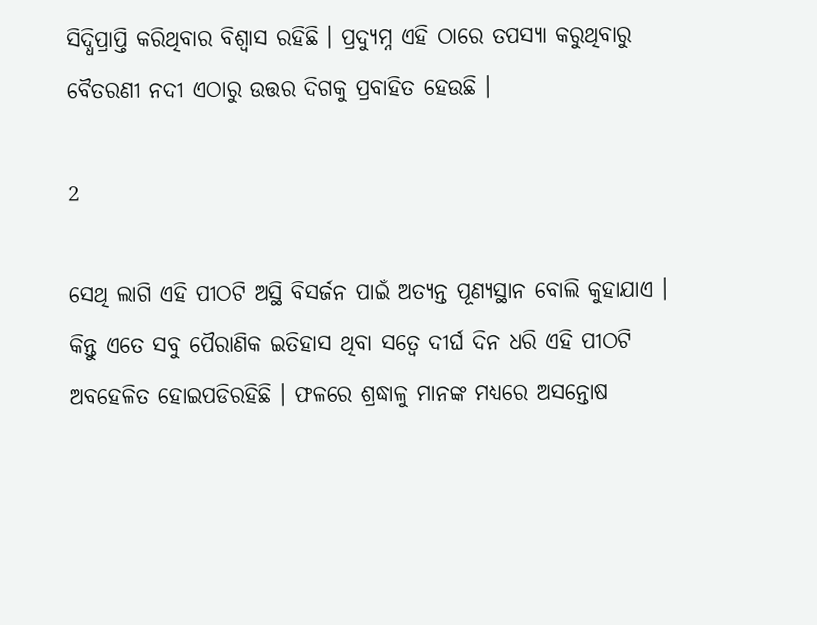ସିଦ୍ଧିପ୍ରାପ୍ତି କରିଥିବାର ବିଶ୍ୱାସ ରହିଛି । ପ୍ରଦ୍ୟୁମ୍ନ ଏହି ଠାରେ ତପସ୍ୟା କରୁଥିବାରୁ ବୈତରଣୀ ନଦୀ ଏଠାରୁ ଉତ୍ତର ଦିଗକୁ ପ୍ରବାହିତ ହେଉଛି ।

2

ସେଥି ଲାଗି ଏହି ପୀଠଟି ଅସ୍ଥି ବିସର୍ଜନ ପାଇଁ ଅତ୍ୟନ୍ତ ପୂଣ୍ୟସ୍ଥାନ ବୋଲି କୁହାଯାଏ । କିନ୍ତୁ ଏତେ ସବୁ ପୈରାଣିକ ଇତିହାସ ଥିବା ସତ୍ୱେ ଦୀର୍ଘ ଦିନ ଧରି ଏହି ପୀଠଟି ଅବହେଳିତ ହୋଇପଡିରହିଛି । ଫଳରେ ଶ୍ରଦ୍ଧାଳୁ ମାନଙ୍କ ମଧ୍ୟରେ ଅସନ୍ତୋଷ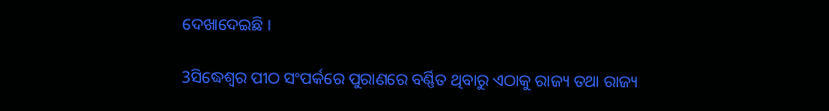ଦେଖାଦେଇଛି ।

3ସିଦ୍ଧେଶ୍ୱର ପୀଠ ସଂପର୍କରେ ପୁରାଣରେ ବର୍ଣ୍ଣିତ ଥିବାରୁ ଏଠାକୁ ରାଜ୍ୟ ତଥା ରାଜ୍ୟ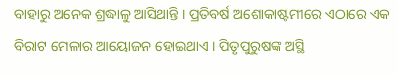ବାହାରୁ ଅନେକ ଶ୍ରଦ୍ଧାଳୁ ଆସିଥାନ୍ତି । ପ୍ରତିବର୍ଷ ଅଶୋକାଷ୍ଟମୀରେ ଏଠାରେ ଏକ ବିରାଟ ମେଳାର ଆୟୋଜନ ହୋଇଥାଏ । ପିତୃପୁରୁଷଙ୍କ ଅସ୍ଥି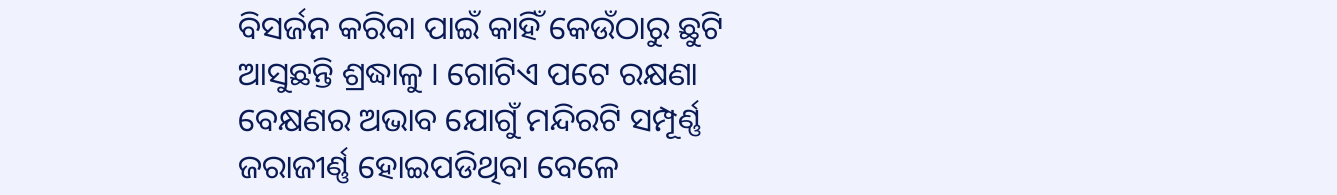ବିସର୍ଜନ କରିବା ପାଇଁ କାହିଁ କେଉଁଠାରୁ ଛୁଟି ଆସୁଛନ୍ତି ଶ୍ରଦ୍ଧାଳୁ । ଗୋଟିଏ ପଟେ ରକ୍ଷଣା ବେକ୍ଷଣର ଅଭାବ ଯୋଗୁଁ ମନ୍ଦିରଟି ସମ୍ପୂର୍ଣ୍ଣ ଜରାଜୀର୍ଣ୍ଣ ହୋଇପଡିଥିବା ବେଳେ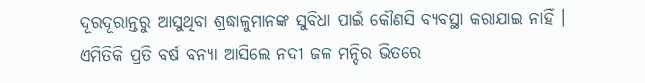ଦୂରଦୂରାନ୍ତରୁ ଆସୁଥିବା ଶ୍ରଦ୍ଧାଳୁମାନଙ୍କ ସୁବିଧା ପାଇଁ କୌଣସି ବ୍ୟବସ୍ଥା କରାଯାଇ ନାହିଁ । ଏମିତିକି ପ୍ରତି ବର୍ଷ ବନ୍ୟା ଆସିଲେ ନଦୀ ଜଳ ମନ୍ଦିର ଭିତରେ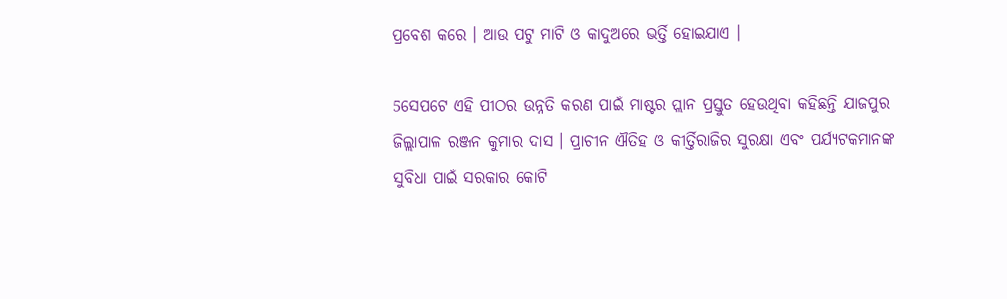ପ୍ରବେଶ କରେ । ଆଉ ପଟୁ ମାଟି ଓ କାଦୁଅରେ ଭର୍ତ୍ତି ହୋଇଯାଏ ।

5ସେପଟେ ଏହି ପୀଠର ଉନ୍ନତି କରଣ ପାଇଁ ମାଷ୍ଟର ପ୍ଲାନ ପ୍ରସ୍ତୁତ ହେଉଥିବା କହିଛନ୍ତି ଯାଜପୁର ଜିଲ୍ଲାପାଳ ରଞ୍ଜନ କୁମାର ଦାସ । ପ୍ରାଚୀନ ଐତିହ ଓ କୀର୍ତ୍ତିରାଜିର ସୁରକ୍ଷା ଏବଂ ପର୍ଯ୍ୟଟକମାନଙ୍କ ସୁବିଧା ପାଇଁ ସରକାର କୋଟି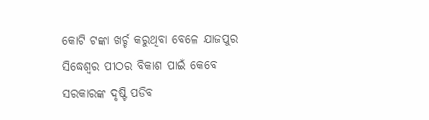କୋଟି ଟଙ୍କା ଖର୍ଚ୍ଚ କରୁଥିବା ବେଳେ ଯାଜପୁର ସିଦ୍ଧେଶ୍ୱର ପୀଠର ବିକାଶ ପାଇଁ କେବେ ସରକାରଙ୍କ ଦୃଷ୍ଟି ପଡିବ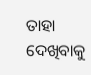ତାହା ଦେଖିବାକୁ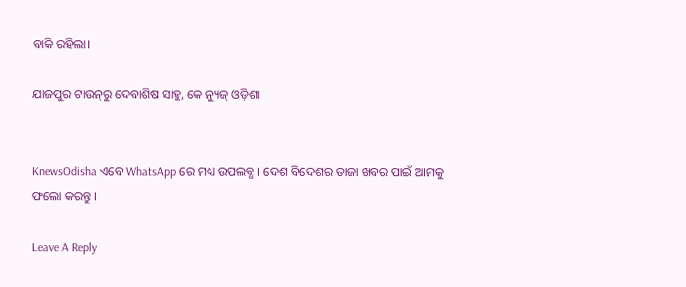ବାକି ରହିଲା।

ଯାଜପୁର ଟାଉନ୍‌ରୁ ଦେବାଶିଷ ସାହୁ, କେ ନ୍ୟୁଜ୍‌ ଓଡ଼ିଶା


KnewsOdisha ଏବେ WhatsApp ରେ ମଧ୍ୟ ଉପଲବ୍ଧ । ଦେଶ ବିଦେଶର ତାଜା ଖବର ପାଇଁ ଆମକୁ ଫଲୋ କରନ୍ତୁ ।

Leave A Reply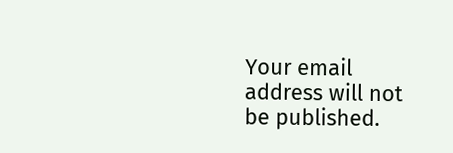Your email address will not be published.